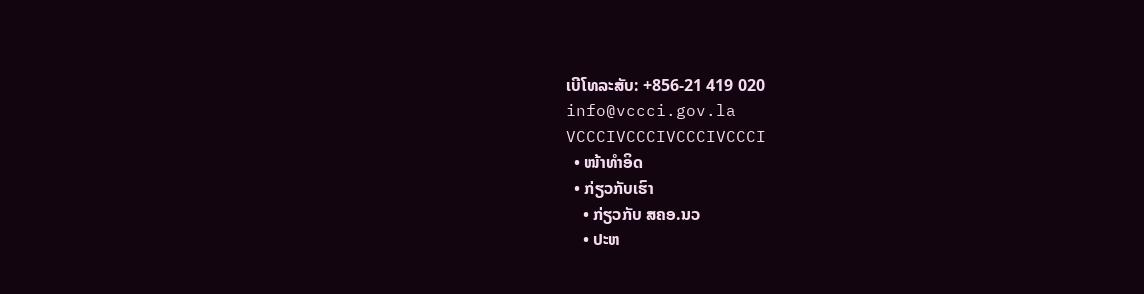ເບີໂທລະສັບ: +856-21 419 020
info@vccci.gov.la
VCCCIVCCCIVCCCIVCCCI
  • ໜ້າທຳອິດ
  • ກ່ຽວກັບເຮົາ
    • ກ່ຽວກັບ ສຄອ.ນວ
    • ປະຫ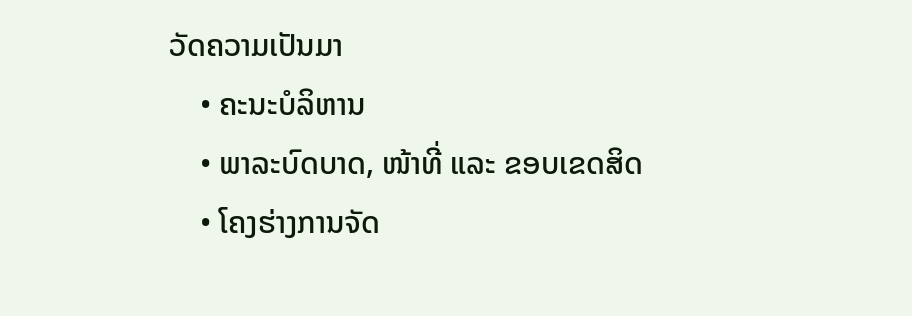ວັດຄວາມເປັນມາ
    • ຄະນະບໍລິຫານ
    • ພາລະບົດບາດ, ໜ້າທີ່ ແລະ ຂອບເຂດສິດ
    • ໂຄງຮ່າງການຈັດ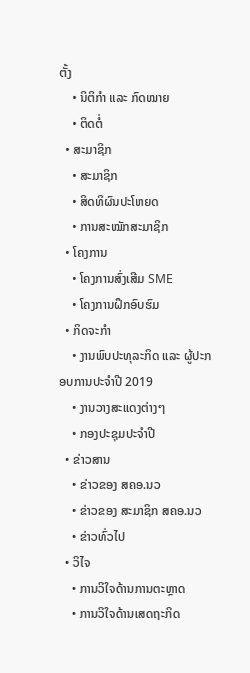ຕັ້ງ
    • ນິຕິກຳ ແລະ ກົດໝາຍ
    • ຕິດຕໍ່
  • ສະມາຊິກ
    • ສະມາຊິກ
    • ສິດທິຜົນປະໂຫຍດ
    • ການສະໝັກສະມາຊິກ
  • ໂຄງການ
    • ໂຄງການສົ່ງເສີມ SME
    • ໂຄງການຝຶກອົບຮົມ
  • ກິດຈະກໍາ
    • ງານພົບປະທຸລະກິດ ແລະ ຜູ້ປະກອບການປະຈຳປີ 2019
    • ງານວາງສະແດງຕ່າງໆ
    • ກອງປະຊຸມປະຈຳປີ
  • ຂ່າວສານ
    • ຂ່າວຂອງ ສຄອ.ນວ
    • ຂ່າວຂອງ ສະມາຊິກ ສຄອ.ນວ
    • ຂ່າວທົ່ວໄປ
  • ວິໄຈ
    • ການວິໃຈດ້ານການຕະຫຼາດ
    • ການວິໃຈດ້ານເສດຖະກິດ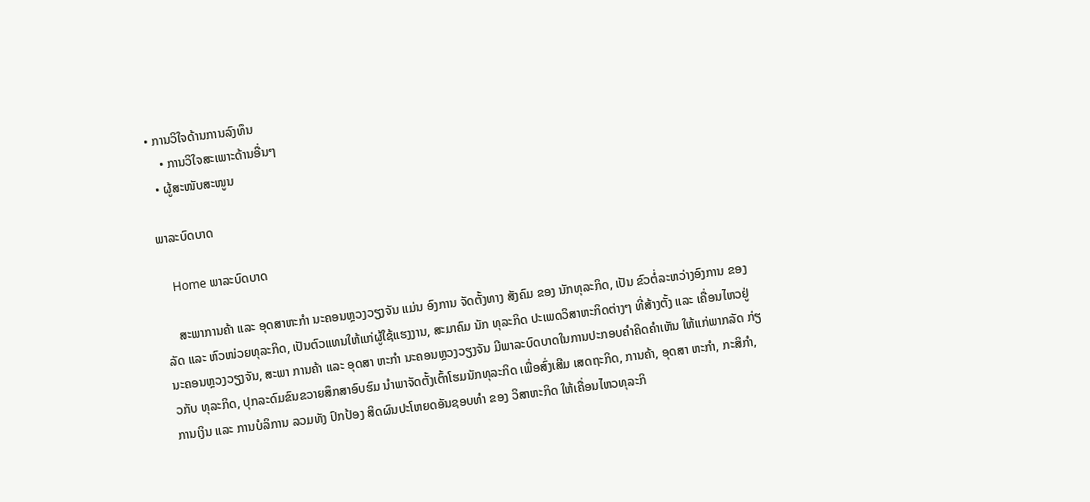• ການວິໃຈດ້ານການລົງທຶນ
    • ການວິໃຈສະເພາະດ້ານອື່ນໆ
  • ຜູ້ສະໜັບສະໜູນ

ພາລະບົດບາດ

    Home ພາລະບົດບາດ

    ສະພາການຄ້າ ແລະ ອຸດສາຫະກຳ ນະຄອນຫຼວງວຽງຈັນ ແມ່ນ ອົງການ ຈັດຕັ້ງທາງ ສັງຄົມ ຂອງ ນັກທຸລະກິດ, ເປັນ ຂົວຕໍ່ລະຫວ່າງອົງການ ຂອງລັດ ແລະ ຫົວໜ່ວຍທຸລະກິດ, ເປັນຕົວແທນໃຫ້ແກ່ຜູ້ໃຊ້ແຮງງານ, ສະມາຄົມ ນັກ ທຸລະກິດ ປະເພດວິສາຫະກິດຕ່າງໆ ທີ່ສ້າງຕັ້ງ ແລະ ເຄື່ອນໄຫວຢູ່ ນະຄອນຫຼວງວຽງຈັນ, ສະພາ ການຄ້າ ແລະ ອຸດສາ ຫະກໍາ ນະຄອນຫຼວງວຽງຈັນ ມີພາລະບົດບາດໃນການປະກອບຄຳຄິດຄຳເຫັນ ໃຫ້ແກ່ພາກລັດ ກ່ຽວກັບ ທຸລະກິດ, ປຸກລະດົມຂົນຂວາຍສຶກສາອົບຮົມ ນຳພາຈັດຕັ້ງເຕົ້າໂຮມນັກທຸລະກິດ ເພື່ອສົ່ງເສີມ ເສດຖະກິດ, ການຄ້າ, ອຸດສາ ຫະກຳ, ກະສິກຳ, ການເງິນ ແລະ ການບໍລິການ ລວມທັງ ປົກປ້ອງ ສິດຜົນປະໂຫຍດອັນຊອບທຳ ຂອງ ວິສາຫະກິດ ໃຫ້ເຄື່ອນໄຫວທຸລະກິ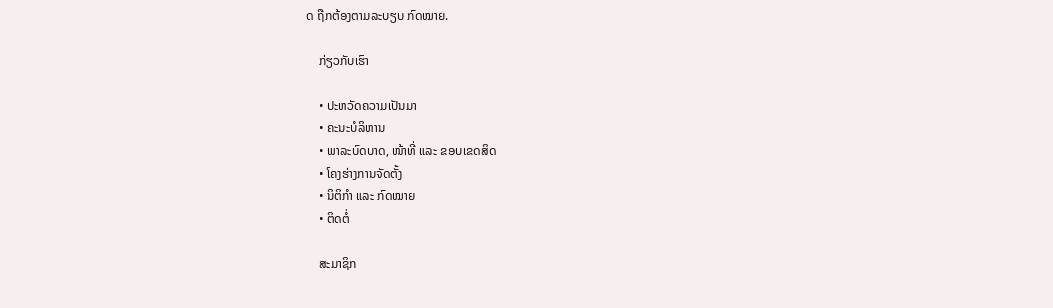ດ ຖືກຕ້ອງຕາມລະບຽບ ກົດໝາຍ.

    ກ່ຽວກັບເຮົາ

    • ປະຫວັດຄວາມເປັນມາ
    • ຄະນະບໍລິຫານ
    • ພາລະບົດບາດ, ໜ້າທີ່ ແລະ ຂອບເຂດສິດ
    • ໂຄງຮ່າງການຈັດຕັ້ງ
    • ນິຕິກຳ ແລະ ກົດໝາຍ
    • ຕິດຕໍ່

    ສະມາຊິກ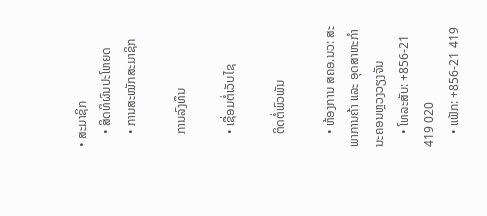• ສະມາຊິກ
    • ສິດທິຜົນປະໂຫຍດ
    • ການສະໝັກສະມາຊິກ

    ການລົງທຶນ

    • ເຊື່ອມຕໍ່ເວັບໄຊ

    ຕິດຕໍ່ພົວພັນ

    • ຫ້ອງການ ສຄອ.ນວ: ສະພາການຄ້າ ແລະ ອຸດສາຫະກຳ ນະຄອນຫຼວງວຽງຈັນ
    • ໂທລະສັບ: +856-21 419 020
    • ແຟັກ: +856-21 419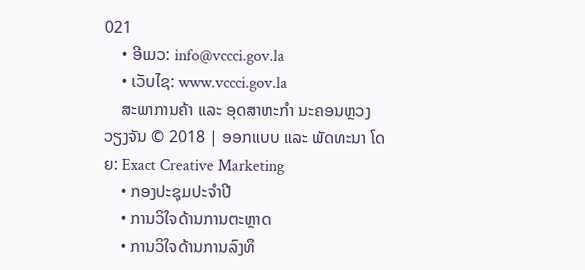021
    • ອີເມວ: info@vccci.gov.la
    • ເວັບໄຊ: www.vccci.gov.la
    ສະພາການຄ້າ ແລະ ອຸດສາຫະກໍາ ນະຄອນຫຼວງວຽງຈັນ © 2018 | ອອກແບບ ແລະ ພັດທະນາ ໂດຍ: Exact Creative Marketing
    • ກອງປະຊຸມປະຈຳປີ
    • ການວິໃຈດ້ານການຕະຫຼາດ
    • ການວິໃຈດ້ານການລົງທຶ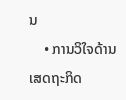ນ
    • ການວິໃຈດ້ານເສດຖະກິດ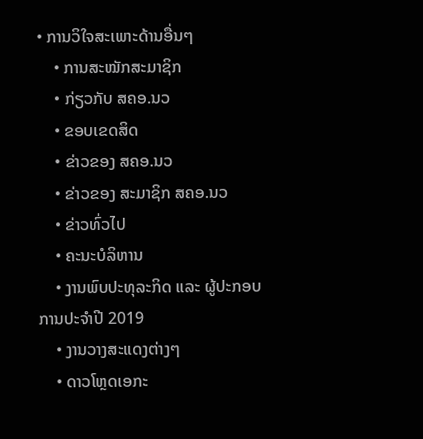• ການວິໃຈສະເພາະດ້ານອື່ນໆ
    • ການສະໝັກສະມາຊິກ
    • ກ່ຽວກັບ ສຄອ.ນວ
    • ຂອບເຂດສິດ
    • ຂ່າວຂອງ ສຄອ.ນວ
    • ຂ່າວຂອງ ສະມາຊິກ ສຄອ.ນວ
    • ຂ່າວທົ່ວໄປ
    • ຄະນະບໍລິຫານ
    • ງານພົບປະທຸລະກິດ ແລະ ຜູ້ປະກອບການປະຈຳປີ 2019
    • ງານວາງສະແດງຕ່າງໆ
    • ດາວໂຫຼດເອກະ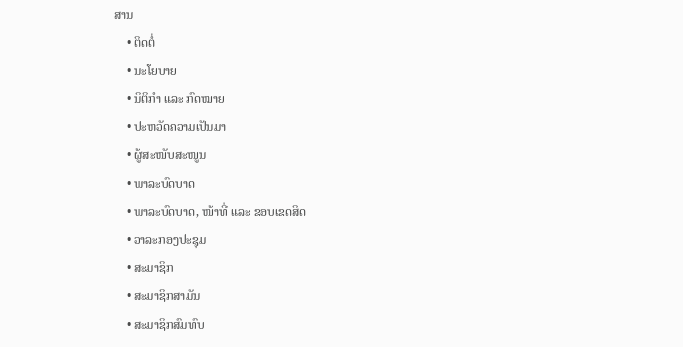ສານ
    • ຕິດຕໍ່
    • ນະໂຍບາຍ
    • ນິຕິກຳ ແລະ ກົດໝາຍ
    • ປະຫວັດຄວາມເປັນມາ
    • ຜູ້ສະໜັບສະໜູນ
    • ພາລະບົດບາດ
    • ພາລະບົດບາດ, ໜ້າທີ່ ແລະ ຂອບເຂດສິດ
    • ວາລະກອງປະຊຸມ
    • ສະມາຊິກ
    • ສະມາຊິກສາມັນ
    • ສະມາຊິກສົມທົບ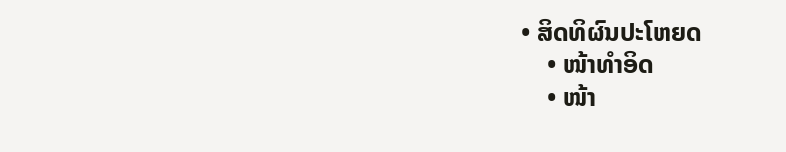• ສິດທິຜົນປະໂຫຍດ
    • ໜ້າທຳອິດ
    • ໜ້າ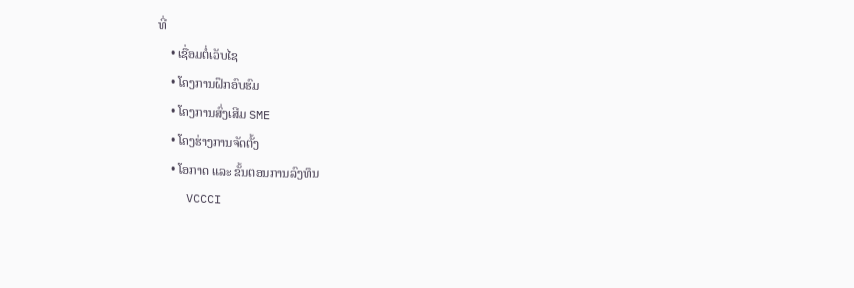ທີ່
    • ເຊື່ອມຕໍ່ເວັບໄຊ
    • ໂຄງການຝຶກອົບຮົມ
    • ໂຄງການສົ່ງເສີມ SME
    • ໂຄງຮ່າງການຈັດຕັ້ງ
    • ໂອກາດ ແລະ ຂັ້ນຕອນການລົງທຶນ
    VCCCI